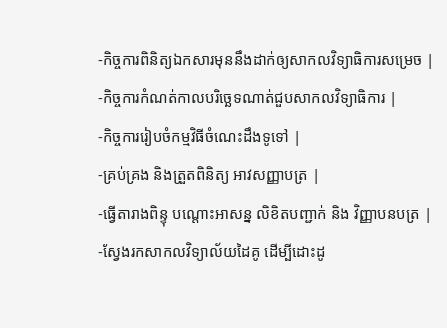-កិច្ចការពិនិត្យឯកសារមុននឹងដាក់ឲ្យសាកលវិទ្យាធិការសម្រេច |
-កិច្ចការកំណត់កាលបរិច្ឆេទណាត់ជួបសាកលវិទ្យាធិការ |
-កិច្ចការរៀបចំកម្មវិធីចំណេះដឹងទូទៅ |
-គ្រប់គ្រង និងត្រួតពិនិត្យ អាវសញ្ញាបត្រ |
-ធ្វើតារាងពិន្ទុ បណ្តោះអាសន្ន លិខិតបញ្ជាក់ និង វិញ្ញាបនបត្រ |
-ស្វែងរកសាកលវិទ្យាល័យដៃគូ ដើម្បីដោះដូ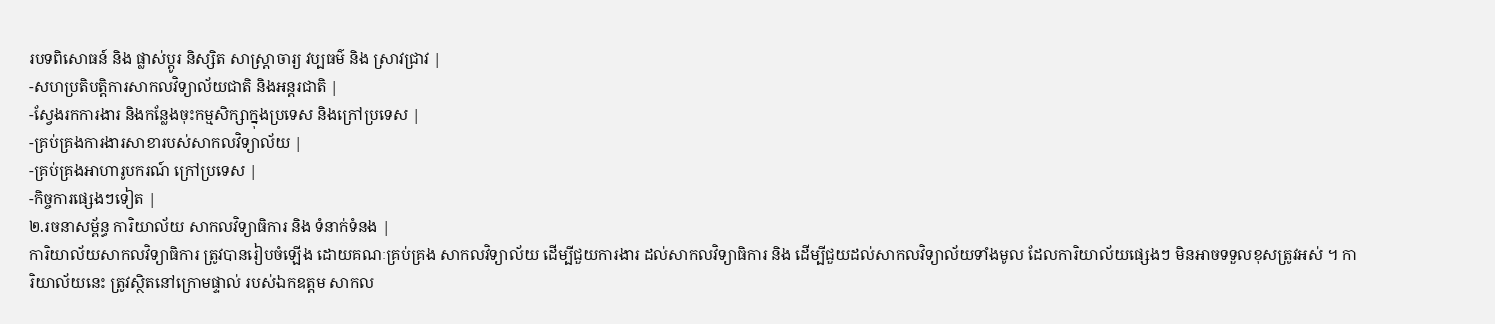របទពិសោធន៍ និង ផ្លាស់ប្តូរ និស្សិត សាស្រ្តាចារ្យ វប្បធម៌ និង ស្រាវជ្រាវ |
-សហប្រតិបត្តិការសាកលវិទ្យាល័យជាតិ និងអន្តរជាតិ |
-ស្វែងរកការងារ និងកន្លែងចុះកម្មសិក្សាក្នុងប្រទេស និងក្រៅប្រទេស |
-គ្រប់គ្រងការងារសាខារបស់សាកលវិទ្យាល័យ |
-គ្រប់គ្រងអាហារូបករណ៍ ក្រៅប្រទេស |
-កិច្ចការផ្សេងៗទៀត |
២.រចនាសម្ព័ន្ធ ការិយាល័យ សាកលវិទ្យាធិការ និង ទំនាក់ទំនង |
ការិយាល័យសាកលវិទ្យាធិការ ត្រូវបានរៀបចំឡើង ដោយគណៈគ្រប់គ្រង សាកលវិទ្យាល័យ ដើម្បីជួយការងារ ដល់សាកលវិទ្យាធិការ និង ដើម្បីជួយដល់សាកលវិទ្យាល័យទាំងមូល ដែលការិយាល័យផ្សេងៗ មិនអាចទទួលខុសត្រូវអស់ ។ ការិយាល័យនេះ ត្រូវស្ថិតនៅក្រោមផ្ទាល់ របស់ឯកឧត្តម សាកល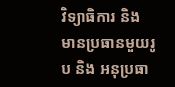វិទ្យាធិការ និង មានប្រធានមួយរូប និង អនុប្រធា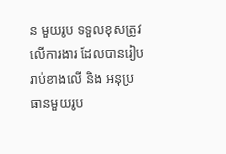ន មួយរូប ទទួលខុសត្រូវ លើការងារ ដែលបានរៀបរាប់ខាងលើ និង អនុប្រធានមួយរូប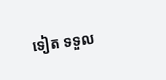ទៀត ទទួល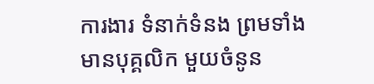ការងារ ទំនាក់ទំនង ព្រមទាំងមានបុគ្គលិក មួយចំនូន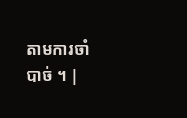តាមការចាំបាច់ ។ |